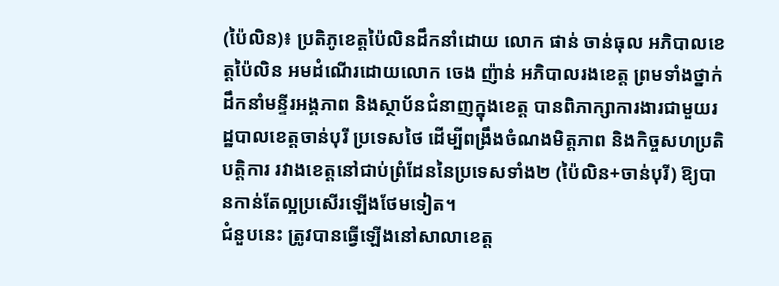(ប៉ៃលិន)៖ ប្រតិភូខេត្តប៉ៃលិនដឹកនាំដោយ លោក ផាន់ ចាន់ធុល អភិបាលខេត្តប៉ៃលិន អមដំណើរដោយលោក ចេង ញ៉ាន់ អភិបាលរងខេត្ត ព្រមទាំងថ្នាក់ដឹកនាំមន្ទីរអង្គភាព និងស្ថាប័នជំនាញក្នុងខេត្ត បានពិភាក្សាការងារជាមួយរដ្ឋបាលខេត្តចាន់បុរី ប្រទេសថៃ ដើម្បីពង្រឹងចំណងមិត្តភាព និងកិច្ចសហប្រតិបត្តិការ រវាងខេត្តនៅជាប់ព្រំដែននៃប្រទេសទាំង២ (ប៉ៃលិន+ចាន់បុរី) ឱ្យបានកាន់តែល្អប្រសើរឡើងថែមទៀត។
ជំនួបនេះ ត្រូវបានធ្វើឡើងនៅសាលាខេត្ត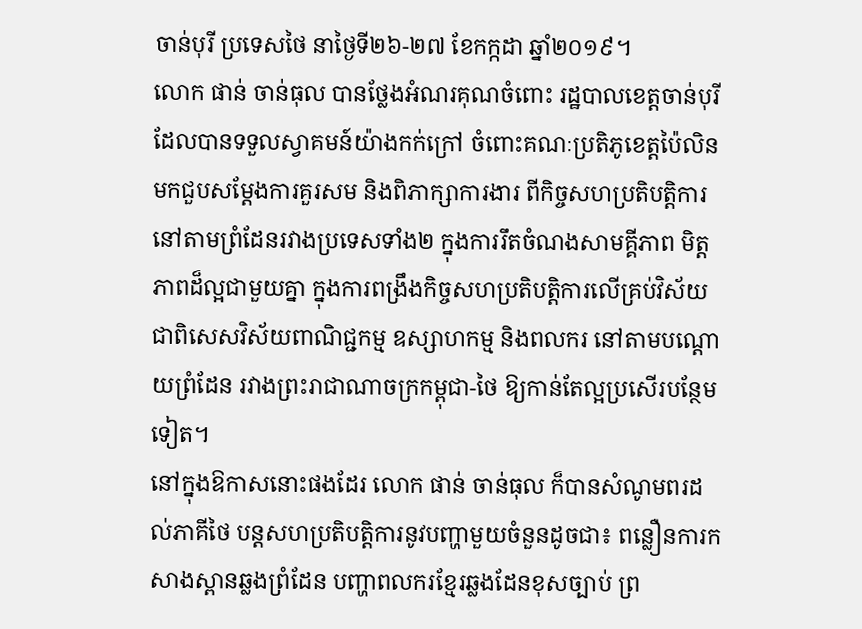ចាន់បុរី ប្រទេសថៃ នាថ្ងៃទី២៦-២៧ ខែកក្កដា ឆ្នាំ២០១៩។
លោក ផាន់ ចាន់ធុល បានថ្លែងអំណរគុណចំពោះ រដ្ឋបាលខេត្តចាន់បុរី ដែលបានទទួលស្វាគមន៍យ៉ាងកក់ក្រៅ ចំពោះគណៈប្រតិភូខេត្តប៉ៃលិន មកជួបសម្តែងការគួរសម និងពិភាក្សាការងារ ពីកិច្ចសហប្រតិបត្តិការ នៅតាមព្រំដែនរវាងប្រទេសទាំង២ ក្នុងការរឹតចំណងសាមគ្គីភាព មិត្តភាពដ៏ល្អជាមួយគ្នា ក្នុងការពង្រឹងកិច្ចសហប្រតិបត្តិការលើគ្រប់វិស័យ ជាពិសេសវិស័យពាណិជ្ជកម្ម ឧស្សាហកម្ម និងពលករ នៅតាមបណ្តោយព្រំដែន រវាងព្រះរាជាណាចក្រកម្ពុជា-ថៃ ឱ្យកាន់តែល្អប្រសើរបន្ថែមទៀត។
នៅក្នុងឱកាសនោះផងដែរ លោក ផាន់ ចាន់ធុល ក៏បានសំណូមពរដល់ភាគីថៃ បន្តសហប្រតិបត្តិការនូវបញ្ហាមួយចំនួនដូចជា៖ ពន្លឿនការកសាងស្ពានឆ្លងព្រំដែន បញ្ហាពលករខ្មែរឆ្លងដែនខុសច្បាប់ ព្រ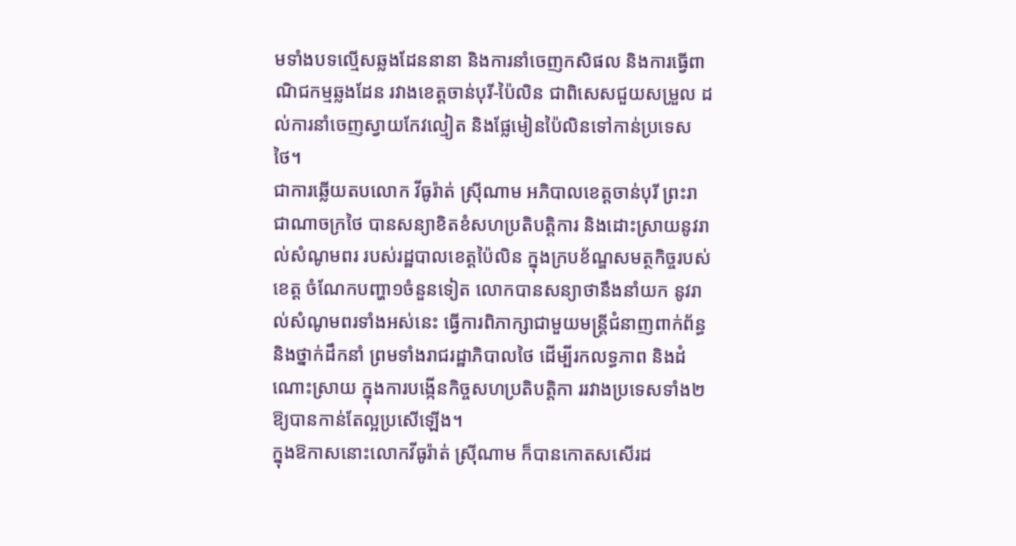មទាំងបទល្មើសឆ្លងដែននានា និងការនាំចេញកសិផល និងការធ្វើពាណិជកម្មឆ្លងដែន រវាងខេត្តចាន់បុរី-ប៉ៃលិន ជាពិសេសជួយសម្រួល ដល់ការនាំចេញស្វាយកែវល្មៀត និងផ្លែមៀនប៉ៃលិនទៅកាន់ប្រទេសថៃ។
ជាការឆ្លើយតបលោក វីធូរ៉ាត់ ស្រ៊ីណាម អភិបាលខេត្តចាន់បុរី ព្រះរាជាណាចក្រថៃ បានសន្យាខិតខំសហប្រតិបត្តិការ និងដោះស្រាយនូវរាល់សំណូមពរ របស់រដ្ឋបាលខេត្តប៉ៃលិន ក្នុងក្របខ័ណ្ឌសមត្ថកិច្ចរបស់ខេត្ត ចំណែកបញ្ហា១ចំនួនទៀត លោកបានសន្យាថានឹងនាំយក នូវរាល់សំណូមពរទាំងអស់នេះ ធ្វើការពិភាក្សាជាមួយមន្ត្រីជំនាញពាក់ព័ន្ធ និងថ្នាក់ដឹកនាំ ព្រមទាំងរាជរដ្ឋាភិបាលថៃ ដើម្បីរកលទ្ធភាព និងដំណោះស្រាយ ក្នុងការបង្កើនកិច្ចសហប្រតិបត្តិកា ររវាងប្រទេសទាំង២ ឱ្យបានកាន់តែល្អប្រសើឡើង។
ក្នុងឱកាសនោះលោកវីធូរ៉ាត់ ស្រ៊ីណាម ក៏បានកោតសសើរដ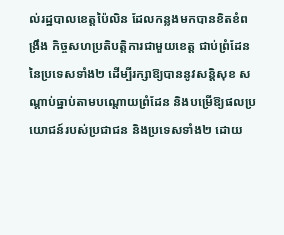ល់រដ្ឋបាលខេត្តប៉ៃលិន ដែលកន្លងមកបានខិតខំពង្រឹង កិច្ចសហប្រតិបត្តិការជាមួយខេត្ត ជាប់ព្រំដែននៃប្រទេសទាំង២ ដើម្បីរក្សាឱ្យបាននូវសន្តិសុខ សណ្តាប់ធ្នាប់តាមបណ្តោយព្រំដែន និងបម្រើឱ្យផលប្រយោជន៍របស់ប្រជាជន និងប្រទេសទាំង២ ដោយ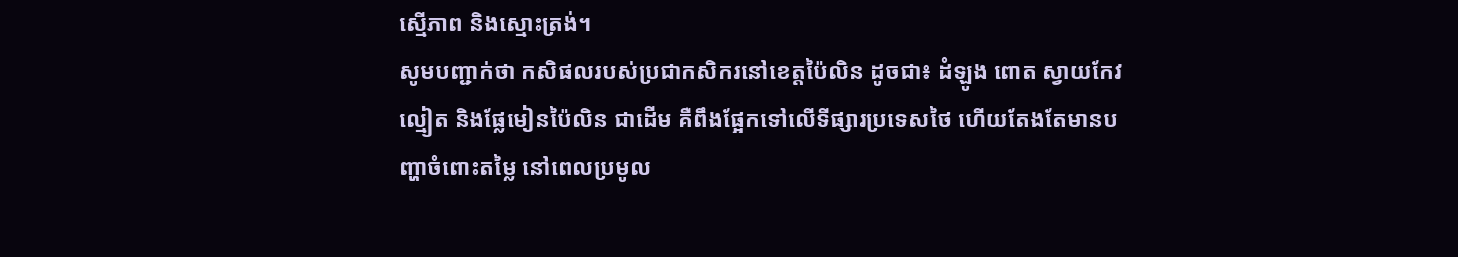ស្មើភាព និងស្មោះត្រង់។
សូមបញ្ជាក់ថា កសិផលរបស់ប្រជាកសិករនៅខេត្តប៉ៃលិន ដូចជា៖ ដំឡូង ពោត ស្វាយកែវល្មៀត និងផ្លែមៀនប៉ៃលិន ជាដើម គឺពឹងផ្អែកទៅលើទីផ្សារប្រទេសថៃ ហើយតែងតែមានបញ្ហាចំពោះតម្លៃ នៅពេលប្រមូល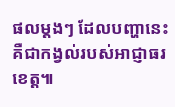ផលម្តងៗ ដែលបញ្ហានេះ គឺជាកង្វល់របស់អាជ្ញាធរខេត្ត៕